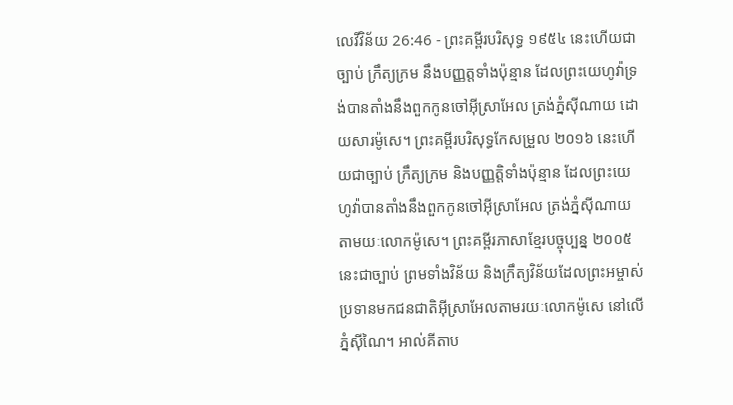លេវីវិន័យ 26:46 - ព្រះគម្ពីរបរិសុទ្ធ ១៩៥៤ នេះហើយជាច្បាប់ ក្រឹត្យក្រម នឹងបញ្ញត្តទាំងប៉ុន្មាន ដែលព្រះយេហូវ៉ាទ្រង់បានតាំងនឹងពួកកូនចៅអ៊ីស្រាអែល ត្រង់ភ្នំស៊ីណាយ ដោយសារម៉ូសេ។ ព្រះគម្ពីរបរិសុទ្ធកែសម្រួល ២០១៦ នេះហើយជាច្បាប់ ក្រឹត្យក្រម និងបញ្ញត្តិទាំងប៉ុន្មាន ដែលព្រះយេហូវ៉ាបានតាំងនឹងពួកកូនចៅអ៊ីស្រាអែល ត្រង់ភ្នំស៊ីណាយ តាមយៈលោកម៉ូសេ។ ព្រះគម្ពីរភាសាខ្មែរបច្ចុប្បន្ន ២០០៥ នេះជាច្បាប់ ព្រមទាំងវិន័យ និងក្រឹត្យវិន័យដែលព្រះអម្ចាស់ប្រទានមកជនជាតិអ៊ីស្រាអែលតាមរយៈលោកម៉ូសេ នៅលើភ្នំស៊ីណៃ។ អាល់គីតាប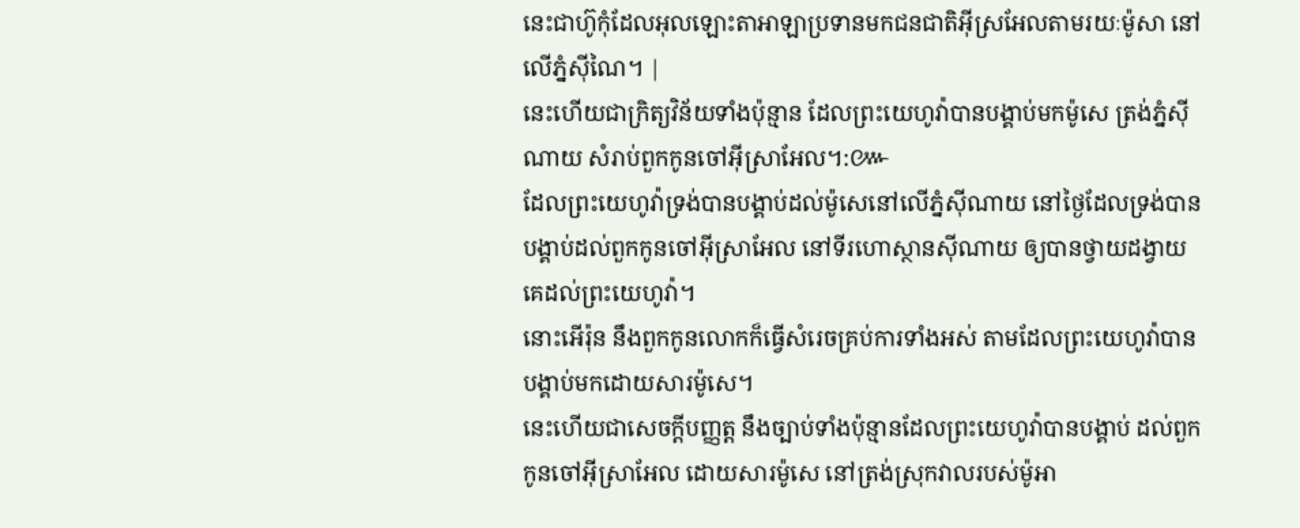នេះជាហ៊ូកុំដែលអុលឡោះតាអាឡាប្រទានមកជនជាតិអ៊ីស្រអែលតាមរយៈម៉ូសា នៅលើភ្នំស៊ីណៃ។ |
នេះហើយជាក្រិត្យវិន័យទាំងប៉ុន្មាន ដែលព្រះយេហូវ៉ាបានបង្គាប់មកម៉ូសេ ត្រង់ភ្នំស៊ីណាយ សំរាប់ពួកកូនចៅអ៊ីស្រាអែល។:៚
ដែលព្រះយេហូវ៉ាទ្រង់បានបង្គាប់ដល់ម៉ូសេនៅលើភ្នំស៊ីណាយ នៅថ្ងៃដែលទ្រង់បានបង្គាប់ដល់ពួកកូនចៅអ៊ីស្រាអែល នៅទីរហោស្ថានស៊ីណាយ ឲ្យបានថ្វាយដង្វាយគេដល់ព្រះយេហូវ៉ា។
នោះអើរ៉ុន នឹងពួកកូនលោកក៏ធ្វើសំរេចគ្រប់ការទាំងអស់ តាមដែលព្រះយេហូវ៉ាបានបង្គាប់មកដោយសារម៉ូសេ។
នេះហើយជាសេចក្ដីបញ្ញត្ត នឹងច្បាប់ទាំងប៉ុន្មានដែលព្រះយេហូវ៉ាបានបង្គាប់ ដល់ពួកកូនចៅអ៊ីស្រាអែល ដោយសារម៉ូសេ នៅត្រង់ស្រុកវាលរបស់ម៉ូអា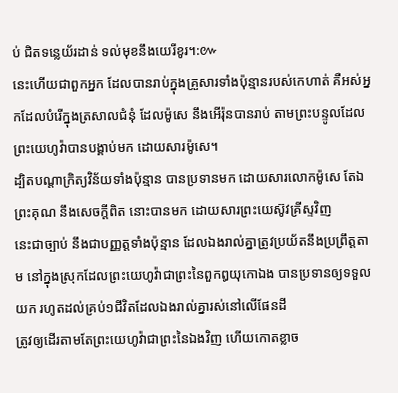ប់ ជិតទន្លេយ័រដាន់ ទល់មុខនឹងយេរីខូរ។:៚
នេះហើយជាពួកអ្នក ដែលបានរាប់ក្នុងគ្រួសារទាំងប៉ុន្មានរបស់កេហាត់ គឺអស់អ្នកដែលបំរើក្នុងត្រសាលជំនុំ ដែលម៉ូសេ នឹងអើរ៉ុនបានរាប់ តាមព្រះបន្ទូលដែលព្រះយេហូវ៉ាបានបង្គាប់មក ដោយសារម៉ូសេ។
ដ្បិតបណ្តាក្រិត្យវិន័យទាំងប៉ុន្មាន បានប្រទានមក ដោយសារលោកម៉ូសេ តែឯព្រះគុណ នឹងសេចក្ដីពិត នោះបានមក ដោយសារព្រះយេស៊ូវគ្រីស្ទវិញ
នេះជាច្បាប់ នឹងជាបញ្ញត្តទាំងប៉ុន្មាន ដែលឯងរាល់គ្នាត្រូវប្រយ័តនឹងប្រព្រឹត្តតាម នៅក្នុងស្រុកដែលព្រះយេហូវ៉ាជាព្រះនៃពួកឰយុកោឯង បានប្រទានឲ្យទទួលយក រហូតដល់គ្រប់១ជីវិតដែលឯងរាល់គ្នារស់នៅលើផែនដី
ត្រូវឲ្យដើរតាមតែព្រះយេហូវ៉ាជាព្រះនៃឯងវិញ ហើយកោតខ្លាច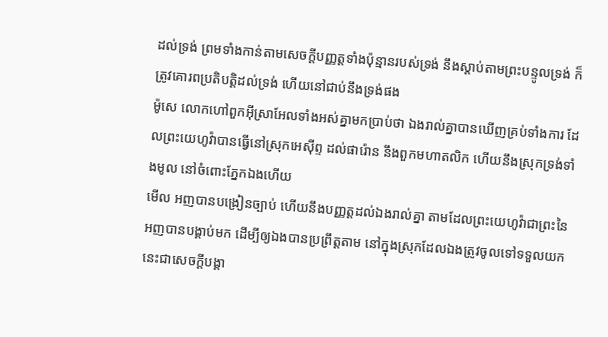ដល់ទ្រង់ ព្រមទាំងកាន់តាមសេចក្ដីបញ្ញត្តទាំងប៉ុន្មានរបស់ទ្រង់ នឹងស្តាប់តាមព្រះបន្ទូលទ្រង់ ក៏ត្រូវគោរពប្រតិបត្តិដល់ទ្រង់ ហើយនៅជាប់នឹងទ្រង់ផង
ម៉ូសេ លោកហៅពួកអ៊ីស្រាអែលទាំងអស់គ្នាមកប្រាប់ថា ឯងរាល់គ្នាបានឃើញគ្រប់ទាំងការ ដែលព្រះយេហូវ៉ាបានធ្វើនៅស្រុកអេស៊ីព្ទ ដល់ផារ៉ោន នឹងពួកមហាតលិក ហើយនឹងស្រុកទ្រង់ទាំងមូល នៅចំពោះភ្នែកឯងហើយ
មើល អញបានបង្រៀនច្បាប់ ហើយនឹងបញ្ញត្តដល់ឯងរាល់គ្នា តាមដែលព្រះយេហូវ៉ាជាព្រះនៃអញបានបង្គាប់មក ដើម្បីឲ្យឯងបានប្រព្រឹត្តតាម នៅក្នុងស្រុកដែលឯងត្រូវចូលទៅទទួលយក
នេះជាសេចក្ដីបង្គា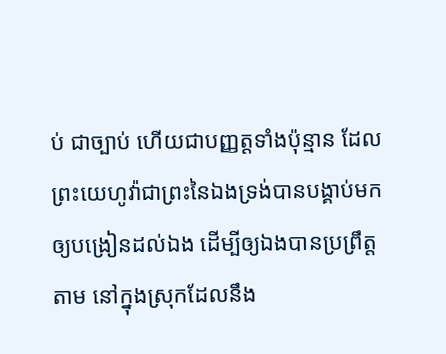ប់ ជាច្បាប់ ហើយជាបញ្ញត្តទាំងប៉ុន្មាន ដែលព្រះយេហូវ៉ាជាព្រះនៃឯងទ្រង់បានបង្គាប់មកឲ្យបង្រៀនដល់ឯង ដើម្បីឲ្យឯងបានប្រព្រឹត្តតាម នៅក្នុងស្រុកដែលនឹង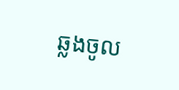ឆ្លងចូល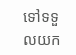ទៅទទួលយក